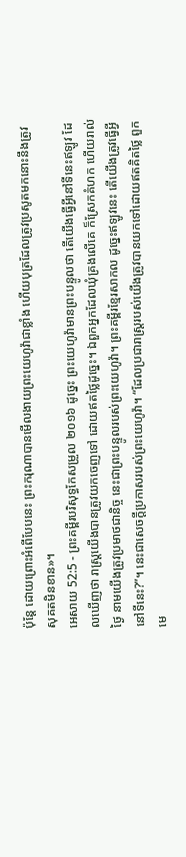ប៉ុន្តែ ដោយព្រោះអំពើបែបនេះ ព្រះករុណាបានមើលងាយព្រះយេហូវ៉ាជាខ្លាំង ហើយបុត្រដែលត្រូវប្រសូតមកនោះនឹងត្រូវសុគតមិនខាន»។
អេសាយ 52:5 - ព្រះគម្ពីរបរិសុទ្ធកែសម្រួល ២០១៦ ដូច្នេះ ព្រះយេហូវ៉ាមានព្រះបន្ទូលថា តើយើងធ្វើអ្វីនៅទីនេះឥឡូវ ដែលឃើញថា រាស្ត្រយើងបានត្រូវយកចេញទៅ ដោយឥតថ្លៃដូច្នេះ។ ឯពួកអ្នកដែលឃុំគ្រងលើគេ ក៏ស្រែកគំហក ហើយរាល់ថ្ងៃ នាមយើងត្រូវប្រមាថជានិច្ច នេះជាព្រះបន្ទូលរបស់ព្រះយេហូវ៉ា។ ព្រះគម្ពីរខ្មែរសាកល ដូច្នេះឥឡូវនេះ តើយើងត្រូវធើ្វអ្វីនៅទីនេះ?”។ នេះជាសេចក្ដីប្រកាសរបស់ព្រះយេហូវ៉ា។ “ដែលប្រជារាស្ត្ររបស់យើងត្រូវបានយកទៅដោយឥតគិតថ្លៃ ពួកមេ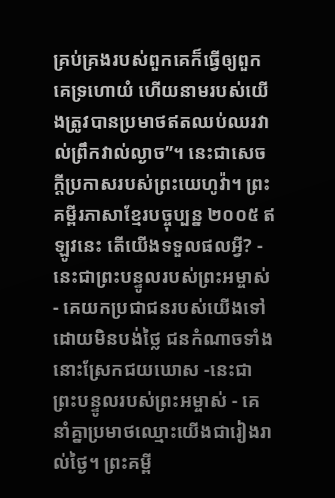គ្រប់គ្រងរបស់ពួកគេក៏ធ្វើឲ្យពួកគេទ្រហោយំ ហើយនាមរបស់យើងត្រូវបានប្រមាថឥតឈប់ឈរវាល់ព្រឹកវាល់ល្ងាច”។ នេះជាសេចក្ដីប្រកាសរបស់ព្រះយេហូវ៉ា។ ព្រះគម្ពីរភាសាខ្មែរបច្ចុប្បន្ន ២០០៥ ឥឡូវនេះ តើយើងទទួលផលអ្វី? - នេះជាព្រះបន្ទូលរបស់ព្រះអម្ចាស់ - គេយកប្រជាជនរបស់យើងទៅ ដោយមិនបង់ថ្លៃ ជនកំណាចទាំងនោះស្រែកជយឃោស -នេះជាព្រះបន្ទូលរបស់ព្រះអម្ចាស់ - គេនាំគ្នាប្រមាថឈ្មោះយើងជារៀងរាល់ថ្ងៃ។ ព្រះគម្ពី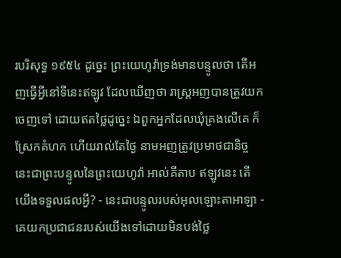របរិសុទ្ធ ១៩៥៤ ដូច្នេះ ព្រះយេហូវ៉ាទ្រង់មានបន្ទូលថា តើអញធ្វើអ្វីនៅទីនេះឥឡូវ ដែលឃើញថា រាស្ត្រអញបានត្រូវយកចេញទៅ ដោយឥតថ្លៃដូច្នេះ ឯពួកអ្នកដែលឃុំគ្រងលើគេ ក៏ស្រែកគំហក ហើយរាល់តែថ្ងៃ នាមអញត្រូវប្រមាថជានិច្ច នេះជាព្រះបន្ទូលនៃព្រះយេហូវ៉ា អាល់គីតាប ឥឡូវនេះ តើយើងទទួលផលអ្វី? - នេះជាបន្ទូលរបស់អុលឡោះតាអាឡា - គេយកប្រជាជនរបស់យើងទៅដោយមិនបង់ថ្លៃ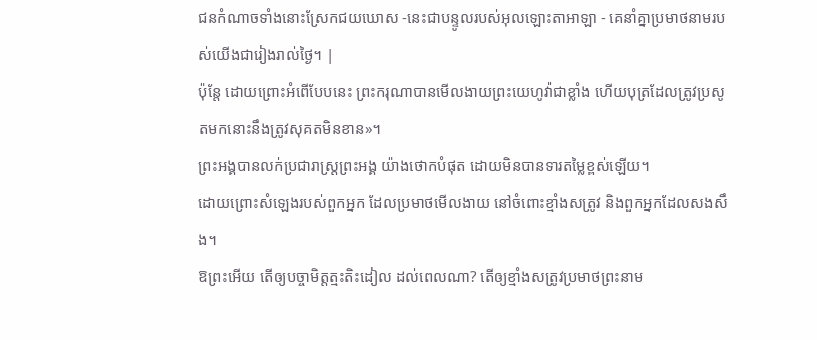ជនកំណាចទាំងនោះស្រែកជយឃោស -នេះជាបន្ទូលរបស់អុលឡោះតាអាឡា - គេនាំគ្នាប្រមាថនាមរបស់យើងជារៀងរាល់ថ្ងៃ។ |
ប៉ុន្តែ ដោយព្រោះអំពើបែបនេះ ព្រះករុណាបានមើលងាយព្រះយេហូវ៉ាជាខ្លាំង ហើយបុត្រដែលត្រូវប្រសូតមកនោះនឹងត្រូវសុគតមិនខាន»។
ព្រះអង្គបានលក់ប្រជារាស្ត្រព្រះអង្គ យ៉ាងថោកបំផុត ដោយមិនបានទារតម្លៃខ្ពស់ឡើយ។
ដោយព្រោះសំឡេងរបស់ពួកអ្នក ដែលប្រមាថមើលងាយ នៅចំពោះខ្មាំងសត្រូវ និងពួកអ្នកដែលសងសឹង។
ឱព្រះអើយ តើឲ្យបច្ចាមិត្តត្មះតិះដៀល ដល់ពេលណា? តើឲ្យខ្មាំងសត្រូវប្រមាថព្រះនាម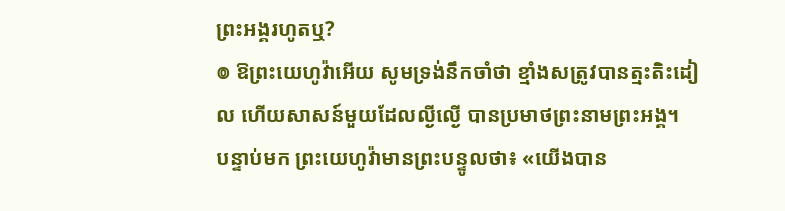ព្រះអង្គរហូតឬ?
៙ ឱព្រះយេហូវ៉ាអើយ សូមទ្រង់នឹកចាំថា ខ្មាំងសត្រូវបានត្មះតិះដៀល ហើយសាសន៍មួយដែលល្ងីល្ងើ បានប្រមាថព្រះនាមព្រះអង្គ។
បន្ទាប់មក ព្រះយេហូវ៉ាមានព្រះបន្ទូលថា៖ «យើងបាន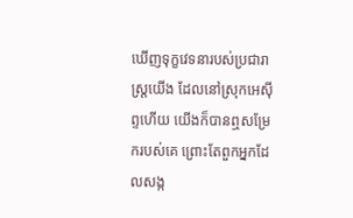ឃើញទុក្ខវេទនារបស់ប្រជារាស្ត្រយើង ដែលនៅស្រុកអេស៊ីព្ទហើយ យើងក៏បានឮសម្រែករបស់គេ ព្រោះតែពួកអ្នកដែលសង្ក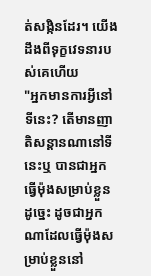ត់សង្កិនដែរ។ យើងដឹងពីទុក្ខវេទនារបស់គេហើយ
"អ្នកមានការអ្វីនៅទីនេះ? តើមានញាតិសន្តានណានៅទីនេះឬ បានជាអ្នកធ្វើម៉ុងសម្រាប់ខ្លួនដូច្នេះ ដូចជាអ្នកណាដែលធ្វើម៉ុងសម្រាប់ខ្លួននៅ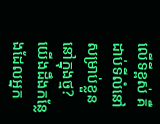លើទីខ្ពស់ គឺដាប់ទីលំនៅសម្រាប់ខ្លួននៅក្នុងថ្ម?
យើងដឹងកន្លែងដែលអ្នក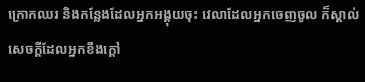ក្រោកឈរ និងកន្លែងដែលអ្នកអង្គុយចុះ វេលាដែលអ្នកចេញចូល ក៏ស្គាល់សេចក្ដីដែលអ្នកខឹងក្តៅ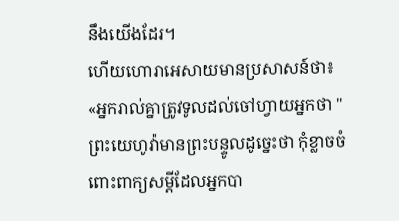នឹងយើងដែរ។
ហើយហោរាអេសាយមានប្រសាសន៍ថា៖ «អ្នករាល់គ្នាត្រូវទូលដល់ចៅហ្វាយអ្នកថា "ព្រះយេហូវ៉ាមានព្រះបន្ទូលដូច្នេះថា កុំខ្លាចចំពោះពាក្យសម្ដីដែលអ្នកបា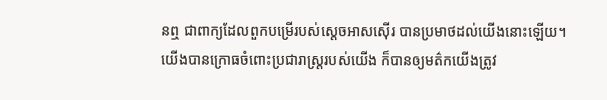នឮ ជាពាក្យដែលពួកបម្រើរបស់ស្តេចអាសស៊ើរ បានប្រមាថដល់យើងនោះឡើយ។
យើងបានក្រោធចំពោះប្រជារាស្ត្ររបស់យើង ក៏បានឲ្យមត៌កយើងត្រូវ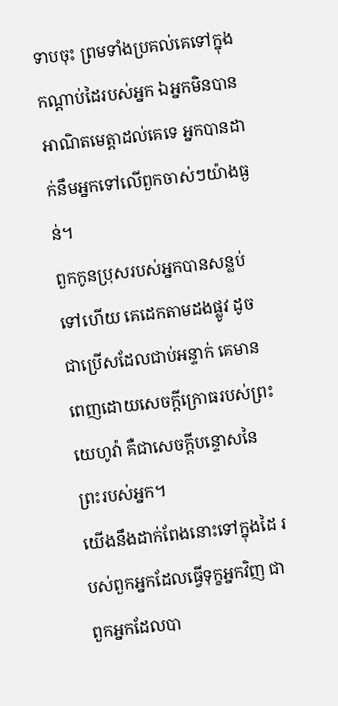ទាបចុះ ព្រមទាំងប្រគល់គេទៅក្នុងកណ្ដាប់ដៃរបស់អ្នក ឯអ្នកមិនបានអាណិតមេត្តាដល់គេទេ អ្នកបានដាក់នឹមអ្នកទៅលើពួកចាស់ៗយ៉ាងធ្ងន់។
ពួកកូនប្រុសរបស់អ្នកបានសន្លប់ទៅហើយ គេដេកតាមដងផ្លូវ ដូចជាប្រើសដែលជាប់អន្ទាក់ គេមានពេញដោយសេចក្ដីក្រោធរបស់ព្រះយេហូវ៉ា គឺជាសេចក្ដីបន្ទោសនៃព្រះរបស់អ្នក។
យើងនឹងដាក់ពែងនោះទៅក្នុងដៃ របស់ពួកអ្នកដែលធ្វើទុក្ខអ្នកវិញ ជាពួកអ្នកដែលបា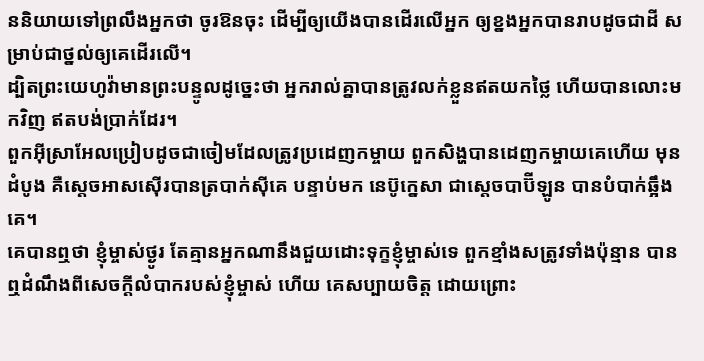ននិយាយទៅព្រលឹងអ្នកថា ចូរឱនចុះ ដើម្បីឲ្យយើងបានដើរលើអ្នក ឲ្យខ្នងអ្នកបានរាបដូចជាដី សម្រាប់ជាថ្នល់ឲ្យគេដើរលើ។
ដ្បិតព្រះយេហូវ៉ាមានព្រះបន្ទូលដូច្នេះថា អ្នករាល់គ្នាបានត្រូវលក់ខ្លួនឥតយកថ្លៃ ហើយបានលោះមកវិញ ឥតបង់ប្រាក់ដែរ។
ពួកអ៊ីស្រាអែលប្រៀបដូចជាចៀមដែលត្រូវប្រដេញកម្ចាយ ពួកសិង្ហបានដេញកម្ចាយគេហើយ មុនដំបូង គឺស្តេចអាសស៊ើរបានត្របាក់ស៊ីគេ បន្ទាប់មក នេប៊ូក្នេសា ជាស្តេចបាប៊ីឡូន បានបំបាក់ឆ្អឹងគេ។
គេបានឮថា ខ្ញុំម្ចាស់ថ្ងូរ តែគ្មានអ្នកណានឹងជួយដោះទុក្ខខ្ញុំម្ចាស់ទេ ពួកខ្មាំងសត្រូវទាំងប៉ុន្មាន បានឮដំណឹងពីសេចក្ដីលំបាករបស់ខ្ញុំម្ចាស់ ហើយ គេសប្បាយចិត្ត ដោយព្រោះ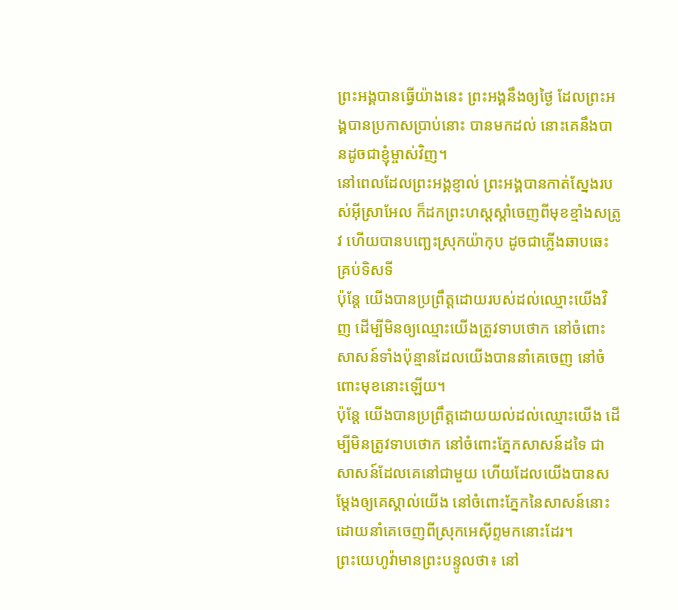ព្រះអង្គបានធ្វើយ៉ាងនេះ ព្រះអង្គនឹងឲ្យថ្ងៃ ដែលព្រះអង្គបានប្រកាសប្រាប់នោះ បានមកដល់ នោះគេនឹងបានដូចជាខ្ញុំម្ចាស់វិញ។
នៅពេលដែលព្រះអង្គខ្ញាល់ ព្រះអង្គបានកាត់ស្នែងរបស់អ៊ីស្រាអែល ក៏ដកព្រះហស្តស្តាំចេញពីមុខខ្មាំងសត្រូវ ហើយបានបញ្ឆេះស្រុកយ៉ាកុប ដូចជាភ្លើងឆាបឆេះគ្រប់ទិសទី
ប៉ុន្តែ យើងបានប្រព្រឹត្តដោយរបស់ដល់ឈ្មោះយើងវិញ ដើម្បីមិនឲ្យឈ្មោះយើងត្រូវទាបថោក នៅចំពោះសាសន៍ទាំងប៉ុន្មានដែលយើងបាននាំគេចេញ នៅចំពោះមុខនោះឡើយ។
ប៉ុន្តែ យើងបានប្រព្រឹត្តដោយយល់ដល់ឈ្មោះយើង ដើម្បីមិនត្រូវទាបថោក នៅចំពោះភ្នែកសាសន៍ដទៃ ជាសាសន៍ដែលគេនៅជាមួយ ហើយដែលយើងបានសម្ដែងឲ្យគេស្គាល់យើង នៅចំពោះភ្នែកនៃសាសន៍នោះ ដោយនាំគេចេញពីស្រុកអេស៊ីព្ទមកនោះដែរ។
ព្រះយេហូវ៉ាមានព្រះបន្ទូលថា៖ នៅ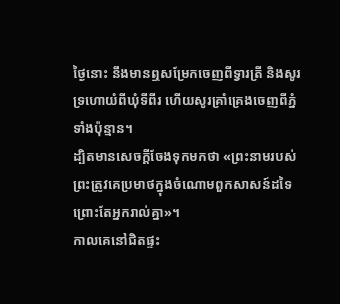ថ្ងៃនោះ នឹងមានឮសម្រែកចេញពីទ្វារត្រី និងសូរទ្រហោយំពីឃុំទីពីរ ហើយសូរគ្រាំគ្រេងចេញពីភ្នំទាំងប៉ុន្មាន។
ដ្បិតមានសេចក្តីចែងទុកមកថា «ព្រះនាមរបស់ព្រះត្រូវគេប្រមាថក្នុងចំណោមពួកសាសន៍ដទៃ ព្រោះតែអ្នករាល់គ្នា»។
កាលគេនៅជិតផ្ទះ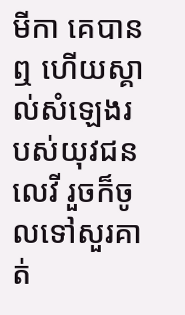មីកា គេបានឮ ហើយស្គាល់សំឡេងរបស់យុវជនលេវី រួចក៏ចូលទៅសួរគាត់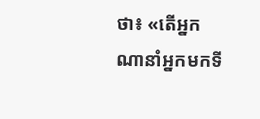ថា៖ «តើអ្នកណានាំអ្នកមកទី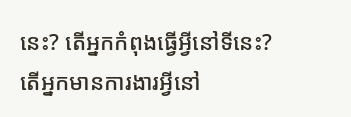នេះ? តើអ្នកកំពុងធ្វើអ្វីនៅទីនេះ? តើអ្នកមានការងារអ្វីនៅ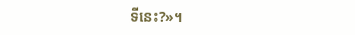ទីនេះ?»។